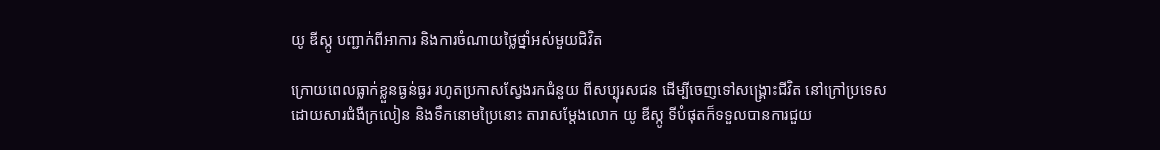យូ ឌីស្កូ បញ្ជាក់ពីអាការ និងការចំណាយថ្លៃថ្នាំអស់មួយជិវិត

ក្រោយពេលធ្លាក់ខ្លួនធ្ងន់ធ្ងរ រហូតប្រកាសស្វែងរកជំនួយ ពីសប្បុរសជន ដើម្បីចេញទៅសង្គ្រោះជីវិត នៅក្រៅប្រទេស ដោយសារជំងឺក្រលៀន និងទឹកនោមប្រៃនោះ តារាសម្តែងលោក យូ ឌីស្កូ ទីបំផុតក៏ទទួលបានការជួយ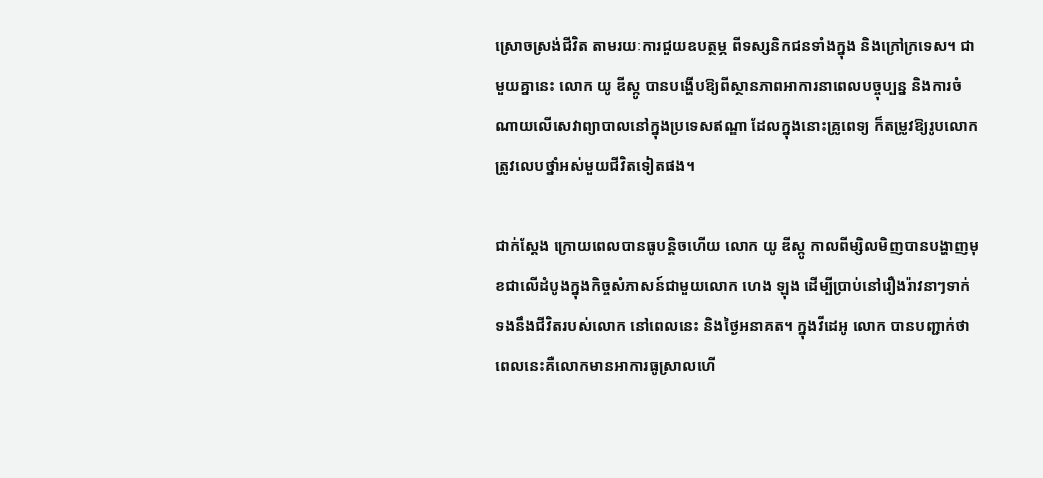ស្រោចស្រង់ជីវិត តាមរយៈការជួយឧបត្ថម្ភ ពីទស្សនិកជនទាំងក្នុង និងក្រៅក្រទេស។ ជាមួយគ្នានេះ លោក យូ ឌីស្កូ បានបង្ហើបឱ្យពីស្ថានភាពអាការនាពេលបច្ចុប្បន្ន និងការចំណាយលើសេវាព្យាបាលនៅក្នុងប្រទេសឥណ្ឌា ដែលក្នុងនោះគ្រូពេទ្យ ក៏តម្រូវឱ្យរូបលោក ត្រូវលេបថ្នាំអស់មួយជីវិតទៀតផង។

ជាក់ស្តែង ក្រោយពេលបានធូបន្តិចហើយ លោក យូ ឌីស្កូ កាលពីម្សិលមិញបានបង្ហាញមុខជាលើដំបូងក្នុងកិច្ចសំភាសន៍ជាមួយលោក ហេង ឡុង ដើម្បីប្រាប់នៅរឿងរ៉ាវនាៗទាក់ទងនឹងជីវិតរបស់លោក នៅពេលនេះ និងថ្ងៃអនាគត។ ក្នុងវីដេអូ លោក បានបញ្ជាក់ថា ពេលនេះគឺលោកមានអាការធូស្រាលហើ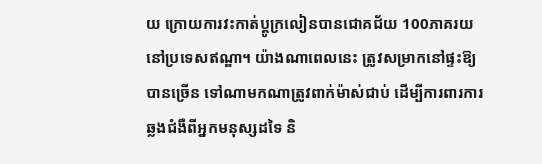យ ក្រោយការវះកាត់ប្តូក្រលៀនបានជោគជ័យ 100ភាគរយ នៅប្រទេសឥណ្ឌា។ យ៉ាងណាពេលនេះ ត្រូវសម្រាកនៅផ្ទះឱ្យបានច្រើន ទៅណាមកណាត្រូវពាក់ម៉ាស់ជាប់ ដើម្បីការពារការឆ្លងជំងឺពីអ្នកមនុស្សដទៃ និ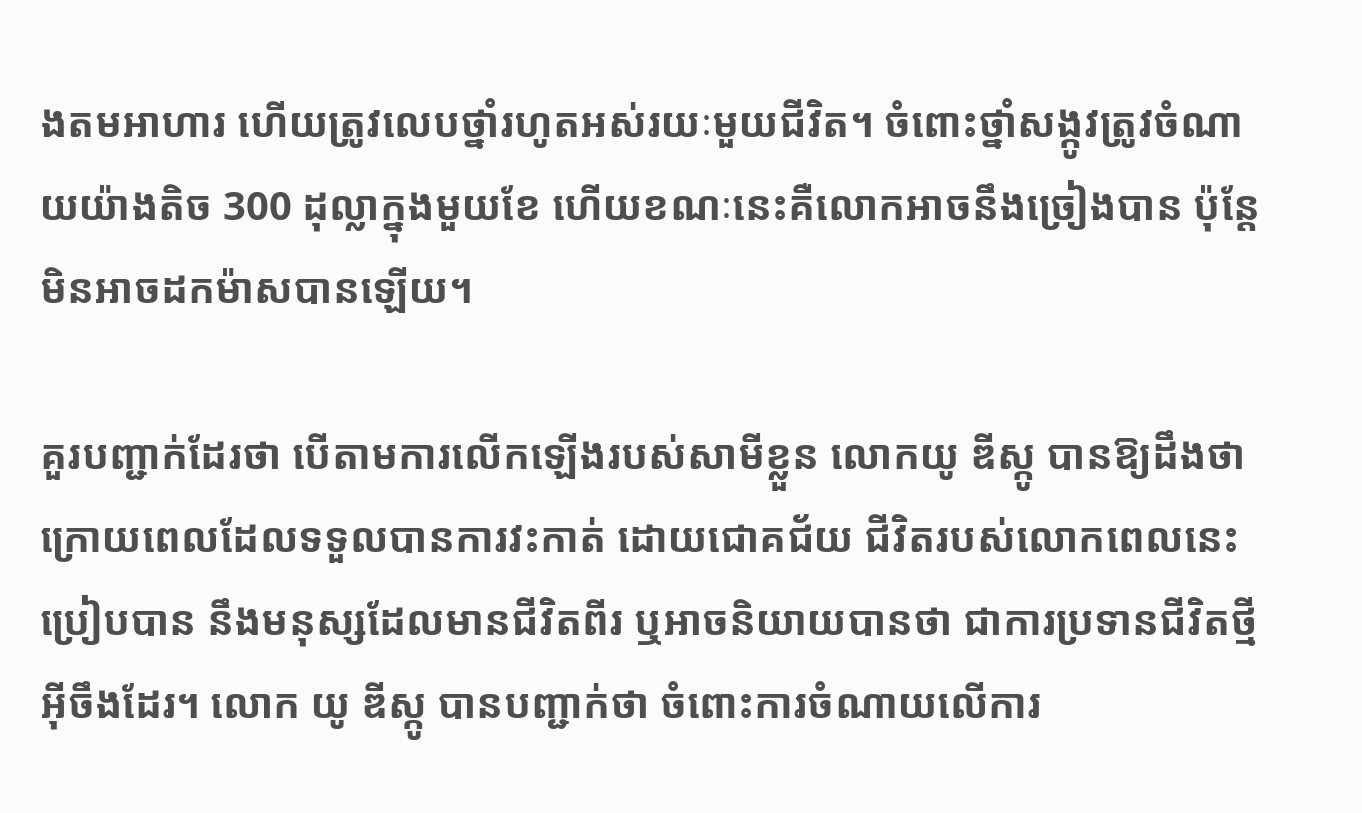ងតមអាហារ ហើយត្រូវលេបថ្នាំរហូតអស់រយៈមួយជីវិត។ ចំពោះថ្នាំសង្កូវត្រូវចំណាយយ៉ាងតិច 300 ដុល្លាក្នុងមួយខែ ហើយខណៈនេះគឺលោកអាចនឹងច្រៀងបាន ប៉ុន្តែមិនអាចដកម៉ាសបានឡើយ។

គួរបញ្ជាក់ដែរថា បើតាមការលើកឡើងរបស់សាមីខ្លួន លោកយូ ឌីស្កូ បានឱ្យដឹងថា ក្រោយពេលដែលទទួលបានការវះកាត់ ដោយជោគជ័យ ជីវិតរបស់លោកពេលនេះប្រៀបបាន នឹងមនុស្សដែលមានជីវិតពីរ ឬអាចនិយាយបានថា ជាការប្រទានជីវិតថ្មីអ៊ីចឹងដែរ។ លោក យូ ឌីស្កូ បានបញ្ជាក់ថា ចំពោះការចំណាយលើការ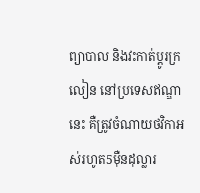ព្យាបាល និងវះកាត់ប្តូរក្រលៀន នៅប្រទេសឥណ្ឌានេះ គឺត្រូវចំណាយថវិកាអស់រហូត5ម៉ឺនដុល្លារ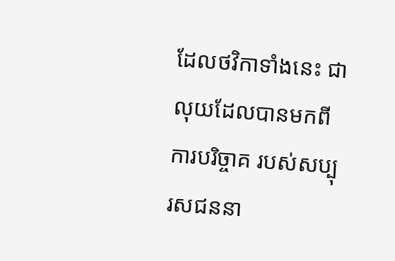ដែលថវិកាទាំងនេះ ជាលុយដែលបានមកពីការបរិច្ចាគ របស់សប្បុរសជននា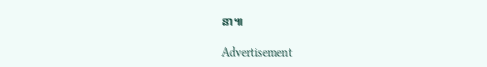នា៕

Advertisement